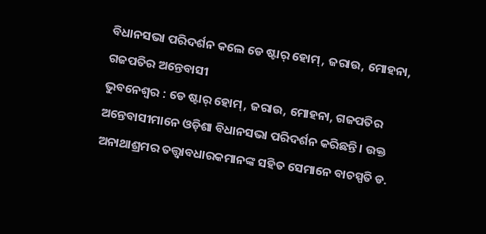ବିଧାନସଭା ପରିଦର୍ଶନ କଲେ ଡେ ଷ୍ଟାର୍ ହୋମ୍, ଜରାଉ, ମୋହନା, ଗଜପତିର ଅନ୍ତେବାସୀ
ଭୁବନେଶ୍ୱର : ଡେ ଷ୍ଟାର୍ ହୋମ୍, ଜରାଉ, ମୋହନା, ଗଜପତିର ଅନ୍ତେବାସୀମାନେ ଓଡ଼ିଶା ବିଧାନସଭା ପରିଦର୍ଶନ କରିଛନ୍ତି । ଉକ୍ତ ଅନାଥାଶ୍ରମର ତତ୍ତ୍ୱାବଧାରକମାନଙ୍କ ସହିତ ସେମାନେ ବାଚସ୍ପତି ଡ.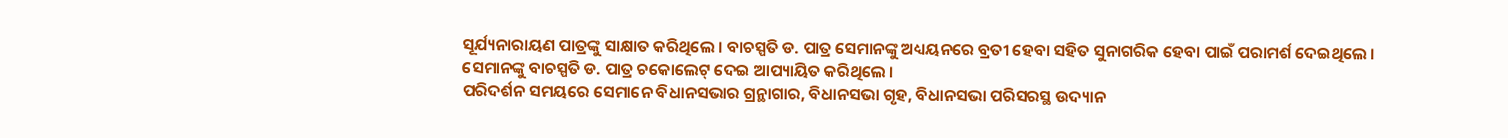ସୂର୍ଯ୍ୟନାରାୟଣ ପାତ୍ରଙ୍କୁ ସାକ୍ଷାତ କରିଥିଲେ । ବାଚସ୍ପତି ଡ. ପାତ୍ର ସେମାନଙ୍କୁ ଅଧ୍ୟୟନରେ ବ୍ରତୀ ହେବା ସହିତ ସୁନାଗରିକ ହେବା ପାଇଁ ପରାମର୍ଶ ଦେଇଥିଲେ । ସେମାନଙ୍କୁ ବାଚସ୍ପତି ଡ. ପାତ୍ର ଚକୋଲେଟ୍ ଦେଇ ଆପ୍ୟାୟିତ କରିଥିଲେ ।
ପରିଦର୍ଶନ ସମୟରେ ସେମାନେ ବିଧାନସଭାର ଗ୍ରନ୍ଥାଗାର, ବିଧାନସଭା ଗୃହ, ବିଧାନସଭା ପରିସରସ୍ଥ ଉଦ୍ୟାନ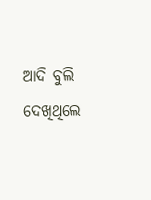ଆଦି ବୁଲି ଦେଖିଥିଲେ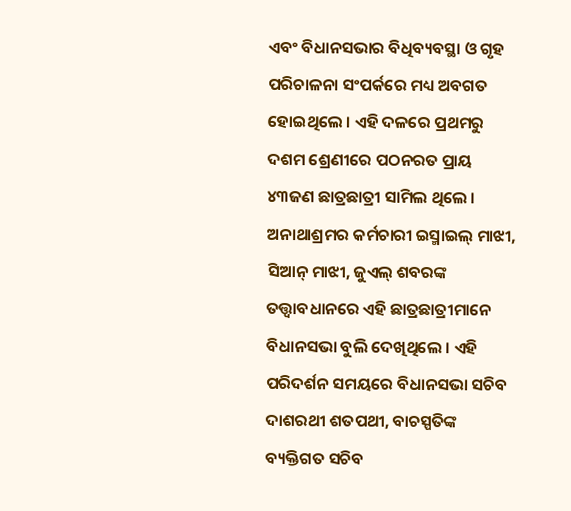ଏବଂ ବିଧାନସଭାର ବିଧିବ୍ୟବସ୍ଥା ଓ ଗୃହ ପରିଚାଳନା ସଂପର୍କରେ ମଧ୍ୟ ଅବଗତ ହୋଇଥିଲେ । ଏହି ଦଳରେ ପ୍ରଥମରୁ ଦଶମ ଶ୍ରେଣୀରେ ପଠନରତ ପ୍ରାୟ ୪୩ଜଣ ଛାତ୍ରଛାତ୍ରୀ ସାମିଲ ଥିଲେ ।
ଅନାଥାଶ୍ରମର କର୍ମଚାରୀ ଇସ୍ମାଇଲ୍ ମାଝୀ, ସିଆନ୍ ମାଝୀ, ଜୁଏଲ୍ ଶବରଙ୍କ ତତ୍ତ୍ୱାବଧାନରେ ଏହି ଛାତ୍ରଛାତ୍ରୀମାନେ ବିଧାନସଭା ବୁଲି ଦେଖିଥିଲେ । ଏହି ପରିଦର୍ଶନ ସମୟରେ ବିଧାନସଭା ସଚିବ ଦାଶରଥୀ ଶତପଥୀ, ବାଚସ୍ପତିଙ୍କ ବ୍ୟକ୍ତିଗତ ସଚିବ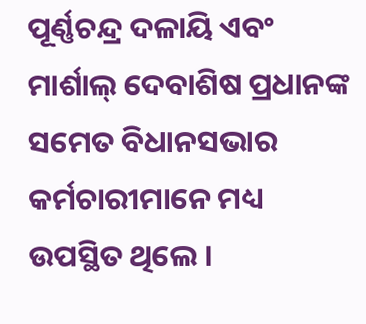ପୂର୍ଣ୍ଣଚନ୍ଦ୍ର ଦଳାୟି ଏବଂ ମାର୍ଶାଲ୍ ଦେବାଶିଷ ପ୍ରଧାନଙ୍କ ସମେତ ବିଧାନସଭାର କର୍ମଚାରୀମାନେ ମଧ୍ୟ ଉପସ୍ଥିତ ଥିଲେ ।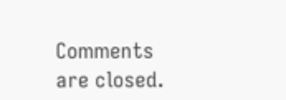Comments are closed.